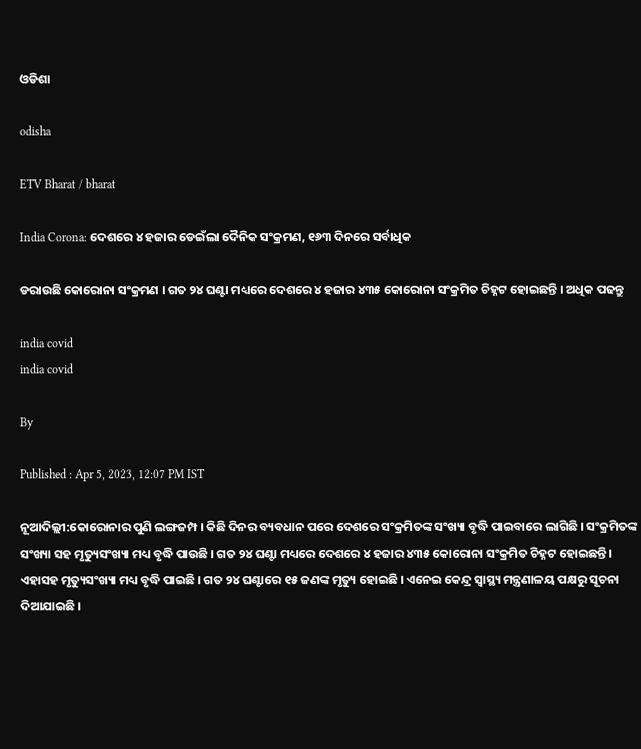ଓଡିଶା

odisha

ETV Bharat / bharat

India Corona: ଦେଶରେ ୪ ହଜାର ଡେଇଁଲା ଦୈନିକ ସଂକ୍ରମଣ, ୧୬୩ ଦିନରେ ସର୍ବାଧିକ

ଡରାଉଛି କୋରୋନା ସଂକ୍ରମଣ । ଗତ ୨୪ ଘଣ୍ଟା ମଧ୍ୟରେ ଦେଶରେ ୪ ହଜାର ୪୩୫ କୋରୋନା ସଂକ୍ରମିତ ଚିହ୍ନଟ ହୋଇଛନ୍ତି । ଅଧିକ ପଢନ୍ତୁ

india covid
india covid

By

Published : Apr 5, 2023, 12:07 PM IST

ନୂଆଦିଲ୍ଲୀ:କୋରୋନାର ପୁଣି ଲଙ୍ଗଜମ୍ପ । କିଛି ଦିନର ବ୍ୟବଧାନ ପରେ ଦେଶରେ ସଂକ୍ରମିତଙ୍କ ସଂଖ୍ୟା ବୃଦ୍ଧି ପାଇବାରେ ଲାଗିଛି । ସଂକ୍ରମିତଙ୍କ ସଂଖ୍ୟା ସହ ମୃତ୍ୟୁସଂଖ୍ୟା ମଧ୍ୟ ବୃଦ୍ଧି ପାଉଛି । ଗତ ୨୪ ଘଣ୍ଟା ମଧ୍ୟରେ ଦେଶରେ ୪ ହଜାର ୪୩୫ କୋରୋନା ସଂକ୍ରମିତ ଚିହ୍ନଟ ହୋଇଛନ୍ତି । ଏହାସହ ମୃତ୍ୟୁସଂଖ୍ୟା ମଧ୍ୟ ବୃଦ୍ଧି ପାଇଛି । ଗତ ୨୪ ଘଣ୍ଟାରେ ୧୫ ଜଣଙ୍କ ମୃତ୍ୟୁ ହୋଇଛି । ଏନେଇ କେନ୍ଦ୍ର ସ୍ବାସ୍ଥ୍ୟ ମନ୍ତ୍ରଣାଳୟ ପକ୍ଷରୁ ସୂଚନା ଦିଆଯାଇଛି ।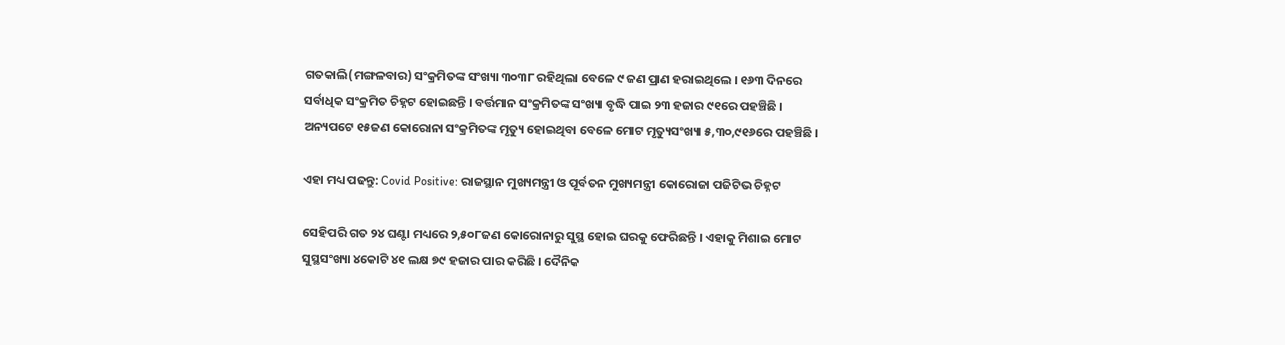ଗତକାଲି(ମଙ୍ଗଳବାର) ସଂକ୍ରମିତଙ୍କ ସଂଖ୍ୟା ୩୦୩୮ ରହିଥିଲା ବେଳେ ୯ ଜଣ ପ୍ରାଣ ହରାଇଥିଲେ । ୧୬୩ ଦିନରେ ସର୍ବାଧିକ ସଂକ୍ରମିତ ଚିହ୍ନଟ ହୋଇଛନ୍ତି । ବର୍ତ୍ତମାନ ସଂକ୍ରମିତଙ୍କ ସଂଖ୍ୟା ବୃଦ୍ଧି ପାଇ ୨୩ ହଜାର ୯୧ରେ ପହଞ୍ଚିଛି । ଅନ୍ୟପଟେ ୧୫ଜଣ କୋରୋନା ସଂକ୍ରମିତଙ୍କ ମୃତ୍ୟୁ ହୋଇଥିବା ବେଳେ ମୋଟ ମୃତ୍ୟୁସଂଖ୍ୟା ୫,୩୦,୯୧୬ରେ ପହଞ୍ଚିଛି ।

ଏହା ମଧ୍ୟ ପଢନ୍ତୁ: Covid Positive: ରାଜସ୍ଥାନ ମୁଖ୍ୟମନ୍ତ୍ରୀ ଓ ପୂର୍ବତନ ମୁଖ୍ୟମନ୍ତ୍ରୀ କୋରୋଜା ପଜିଟିଭ ଚିହ୍ନଟ

ସେହିପରି ଗତ ୨୪ ଘଣ୍ଟା ମଧ୍ୟରେ ୨,୫୦୮ଜଣ କୋରୋନାରୁ ସୁସ୍ଥ ହୋଇ ଘରକୁ ଫେରିଛନ୍ତି । ଏହାକୁ ମିଶାଇ ମୋଟ ସୁସ୍ଥସଂଖ୍ୟା ୪କୋଟି ୪୧ ଲକ୍ଷ ୭୯ ହଜାର ପାର କରିଛି । ଦୈନିକ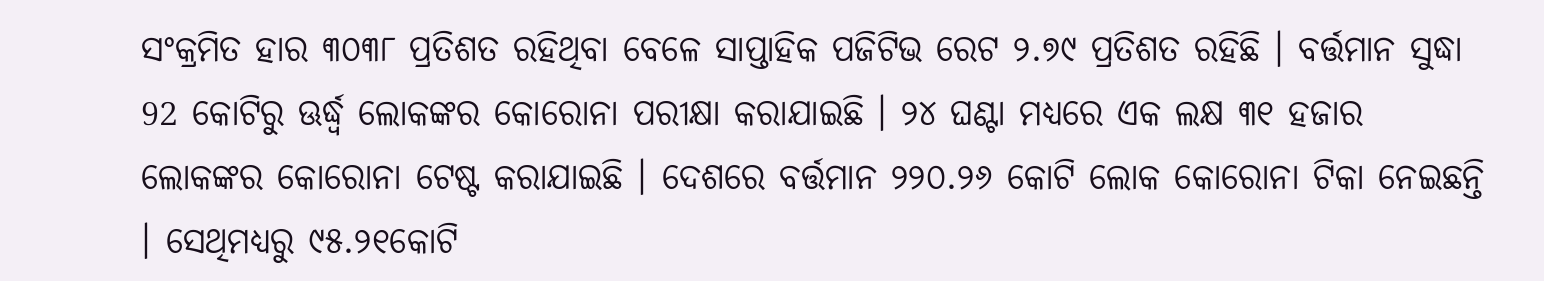ସଂକ୍ରମିତ ହାର ୩୦୩୮ ପ୍ରତିଶତ ରହିଥିବା ବେଳେ ସାପ୍ତାହିକ ପଜିଟିଭ ରେଟ ୨.୭୯ ପ୍ରତିଶତ ରହିଛି । ବର୍ତ୍ତମାନ ସୁଦ୍ଧା 92 କୋଟିରୁ ଊର୍ଦ୍ଧ୍ବ ଲୋକଙ୍କର କୋରୋନା ପରୀକ୍ଷା କରାଯାଇଛି । ୨୪ ଘଣ୍ଟା ମଧ୍ୟରେ ଏକ ଲକ୍ଷ ୩୧ ହଜାର ଲୋକଙ୍କର କୋରୋନା ଟେଷ୍ଟ କରାଯାଇଛି । ଦେଶରେ ବର୍ତ୍ତମାନ ୨୨୦.୨୬ କୋଟି ଲୋକ କୋରୋନା ଟିକା ନେଇଛନ୍ତି । ସେଥିମଧ୍ୟରୁ ୯୫.୨୧କୋଟି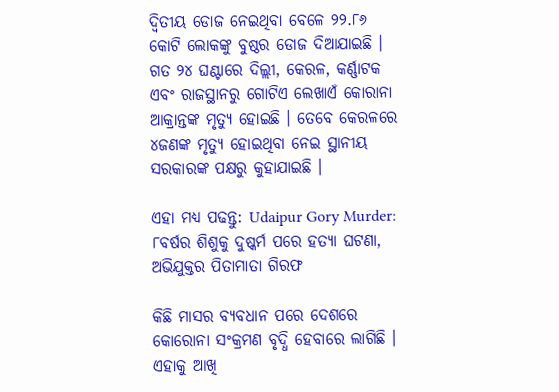ଦ୍ବିତୀୟ ଡୋଜ ନେଇଥିବା ବେଳେ ୨୨.୮୬ କୋଟି ଲୋକଙ୍କୁ ବୁଷ୍ଠର ଡୋଜ ଦିଆଯାଇଛି । ଗତ ୨୪ ଘଣ୍ଟାରେ ଦିଲ୍ଲୀ, କେରଳ, କର୍ଣ୍ଣାଟକ ଏବଂ ରାଜସ୍ଥାନରୁ ଗୋଟିଏ ଲେଖାଏଁ କୋରାନା ଆକ୍ରାନ୍ତଙ୍କ ମୃତ୍ୟୁ ହୋଇଛି । ତେବେ କେରଳରେ ୪ଜଣଙ୍କ ମୃତ୍ୟୁ ହୋଇଥିବା ନେଇ ସ୍ଥାନୀୟ ସରକାରଙ୍କ ପକ୍ଷରୁ କୁହାଯାଇଛି ।

ଏହା ମଧ୍ୟ ପଢନ୍ତୁ: Udaipur Gory Murder: ୮ବର୍ଷର ଶିଶୁକୁ ଦୁଷ୍କର୍ମ ପରେ ହତ୍ୟା ଘଟଣା, ଅଭିଯୁକ୍ତର ପିତାମାତା ଗିରଫ

କିଛି ମାସର ବ୍ୟବଧାନ ପରେ ଦେଶରେ କୋରୋନା ସଂକ୍ରମଣ ବୃଦ୍ଧି ହେବାରେ ଲାଗିଛି । ଏହାକୁ ଆଖି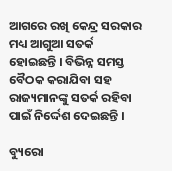ଆଗରେ ରଖି କେନ୍ଦ୍ର ସରକାର ମଧ୍ୟ ଆଗୁଆ ସତର୍କ ହୋଇଛନ୍ତି । ବିଭିନ୍ନ ସମସ୍ତ ବୈଠକ କରାଯିବା ସହ ରାଜ୍ୟମାନଙ୍କୁ ସତର୍କ ରହିବା ପାଇଁ ନିର୍ଦ୍ଦେଶ ଦେଇଛନ୍ତି ।

ବ୍ୟୁରୋ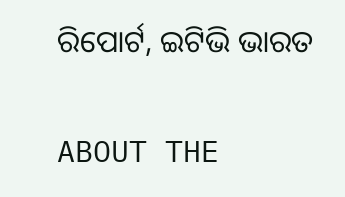ରିପୋର୍ଟ, ଇଟିଭି ଭାରତ

ABOUT THE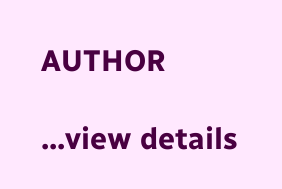AUTHOR

...view details